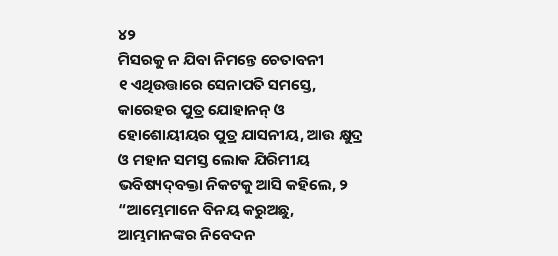୪୨
ମିସରକୁ ନ ଯିବା ନିମନ୍ତେ ଚେତାବନୀ
୧ ଏଥିଉତ୍ତାରେ ସେନାପତି ସମସ୍ତେ, କାରେହର ପୁତ୍ର ଯୋହାନନ୍‍ ଓ ହୋଶୋୟୀୟର ପୁତ୍ର ଯାସନୀୟ, ଆଉ କ୍ଷୁଦ୍ର ଓ ମହାନ ସମସ୍ତ ଲୋକ ଯିରିମୀୟ ଭବିଷ୍ୟଦ୍‍ବକ୍ତା ନିକଟକୁ ଆସି କହିଲେ, ୨ “ଆମ୍ଭେମାନେ ବିନୟ କରୁଅଛୁ, ଆମ୍ଭମାନଙ୍କର ନିବେଦନ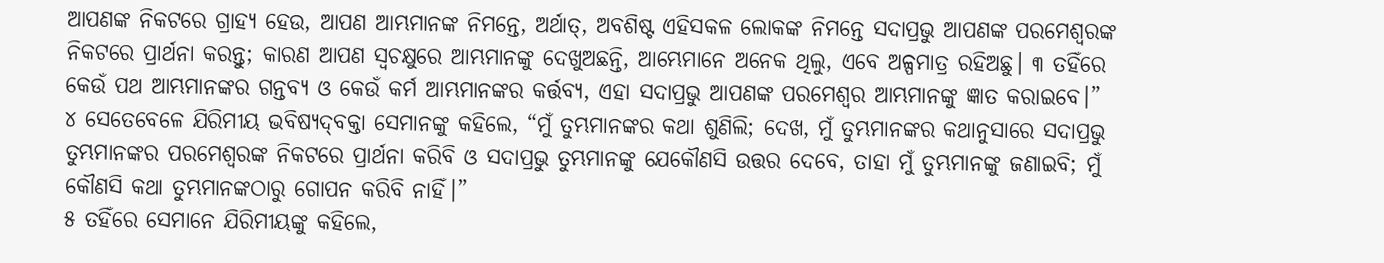ଆପଣଙ୍କ ନିକଟରେ ଗ୍ରାହ୍ୟ ହେଉ, ଆପଣ ଆମ୍ଭମାନଙ୍କ ନିମନ୍ତେ, ଅର୍ଥାତ୍‍, ଅବଶିଷ୍ଟ ଏହିସକଳ ଲୋକଙ୍କ ନିମନ୍ତେ ସଦାପ୍ରଭୁ ଆପଣଙ୍କ ପରମେଶ୍ୱରଙ୍କ ନିକଟରେ ପ୍ରାର୍ଥନା କରନ୍ତୁ; କାରଣ ଆପଣ ସ୍ୱଚକ୍ଷୁରେ ଆମ୍ଭମାନଙ୍କୁ ଦେଖୁଅଛନ୍ତି, ଆମ୍ଭେମାନେ ଅନେକ ଥିଲୁ, ଏବେ ଅଳ୍ପମାତ୍ର ରହିଅଛୁ। ୩ ତହିଁରେ କେଉଁ ପଥ ଆମ୍ଭମାନଙ୍କର ଗନ୍ତବ୍ୟ ଓ କେଉଁ କର୍ମ ଆମ୍ଭମାନଙ୍କର କର୍ତ୍ତବ୍ୟ, ଏହା ସଦାପ୍ରଭୁ ଆପଣଙ୍କ ପରମେଶ୍ୱର ଆମ୍ଭମାନଙ୍କୁ ଜ୍ଞାତ କରାଇବେ।”
୪ ସେତେବେଳେ ଯିରିମୀୟ ଭବିଷ୍ୟଦ୍‍ବକ୍ତା ସେମାନଙ୍କୁ କହିଲେ, “ମୁଁ ତୁମ୍ଭମାନଙ୍କର କଥା ଶୁଣିଲି; ଦେଖ, ମୁଁ ତୁମ୍ଭମାନଙ୍କର କଥାନୁସାରେ ସଦାପ୍ରଭୁ ତୁମ୍ଭମାନଙ୍କର ପରମେଶ୍ୱରଙ୍କ ନିକଟରେ ପ୍ରାର୍ଥନା କରିବି ଓ ସଦାପ୍ରଭୁ ତୁମ୍ଭମାନଙ୍କୁ ଯେକୌଣସି ଉତ୍ତର ଦେବେ, ତାହା ମୁଁ ତୁମ୍ଭମାନଙ୍କୁ ଜଣାଇବି; ମୁଁ କୌଣସି କଥା ତୁମ୍ଭମାନଙ୍କଠାରୁ ଗୋପନ କରିବି ନାହିଁ।”
୫ ତହିଁରେ ସେମାନେ ଯିରିମୀୟଙ୍କୁ କହିଲେ,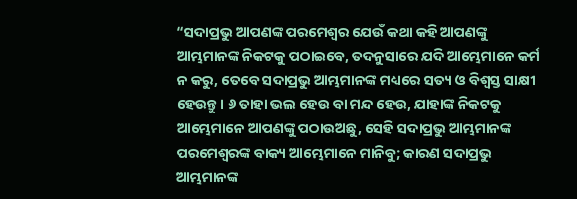“ସଦାପ୍ରଭୁ ଆପଣଙ୍କ ପରମେଶ୍ୱର ଯେଉଁ କଥା କହି ଆପଣଙ୍କୁ ଆମ୍ଭମାନଙ୍କ ନିକଟକୁ ପଠାଇବେ, ତଦନୁସାରେ ଯଦି ଆମ୍ଭେମାନେ କର୍ମ ନ କରୁ, ତେବେ ସଦାପ୍ରଭୁ ଆମ୍ଭମାନଙ୍କ ମଧ୍ୟରେ ସତ୍ୟ ଓ ବିଶ୍ୱସ୍ତ ସାକ୍ଷୀ ହେଉନ୍ତୁ। ୬ ତାହା ଭଲ ହେଉ ବା ମନ୍ଦ ହେଉ, ଯାହାଙ୍କ ନିକଟକୁ ଆମ୍ଭେମାନେ ଆପଣଙ୍କୁ ପଠାଉଅଛୁ, ସେହି ସଦାପ୍ରଭୁ ଆମ୍ଭମାନଙ୍କ ପରମେଶ୍ୱରଙ୍କ ବାକ୍ୟ ଆମ୍ଭେମାନେ ମାନିବୁ; କାରଣ ସଦାପ୍ରଭୁ ଆମ୍ଭମାନଙ୍କ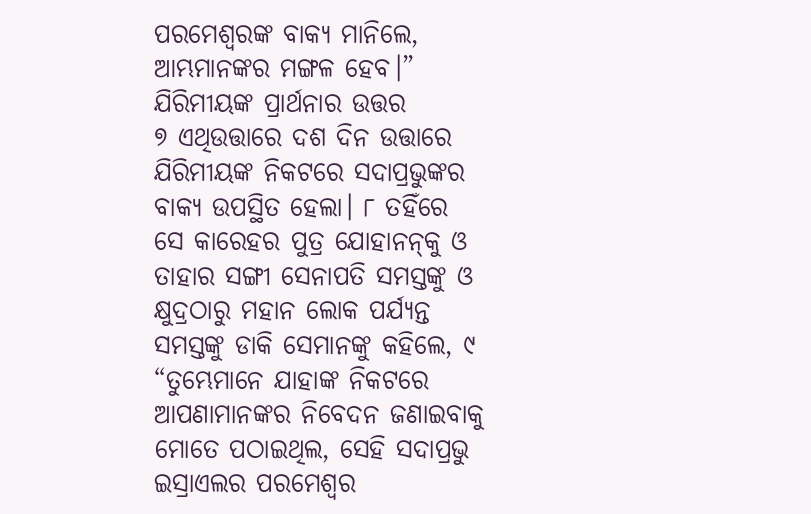ପରମେଶ୍ୱରଙ୍କ ବାକ୍ୟ ମାନିଲେ, ଆମ୍ଭମାନଙ୍କର ମଙ୍ଗଳ ହେବ।”
ଯିରିମୀୟଙ୍କ ପ୍ରାର୍ଥନାର ଉତ୍ତର
୭ ଏଥିଉତ୍ତାରେ ଦଶ ଦିନ ଉତ୍ତାରେ ଯିରିମୀୟଙ୍କ ନିକଟରେ ସଦାପ୍ରଭୁଙ୍କର ବାକ୍ୟ ଉପସ୍ଥିତ ହେଲା। ୮ ତହିଁରେ ସେ କାରେହର ପୁତ୍ର ଯୋହାନନ୍‍କୁ ଓ ତାହାର ସଙ୍ଗୀ ସେନାପତି ସମସ୍ତଙ୍କୁ ଓ କ୍ଷୁଦ୍ରଠାରୁ ମହାନ ଲୋକ ପର୍ଯ୍ୟନ୍ତ ସମସ୍ତଙ୍କୁ ଡାକି ସେମାନଙ୍କୁ କହିଲେ, ୯ “ତୁମ୍ଭେମାନେ ଯାହାଙ୍କ ନିକଟରେ ଆପଣାମାନଙ୍କର ନିବେଦନ ଜଣାଇବାକୁ ମୋତେ ପଠାଇଥିଲ, ସେହି ସଦାପ୍ରଭୁ ଇସ୍ରାଏଲର ପରମେଶ୍ୱର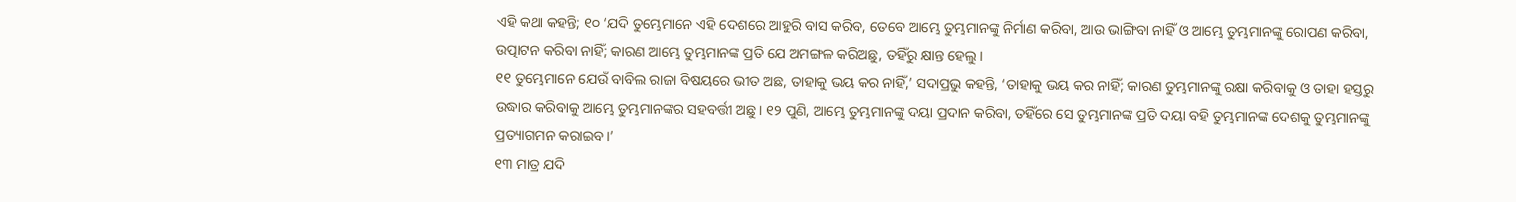ଏହି କଥା କହନ୍ତି; ୧୦ ‘ଯଦି ତୁମ୍ଭେମାନେ ଏହି ଦେଶରେ ଆହୁରି ବାସ କରିବ, ତେବେ ଆମ୍ଭେ ତୁମ୍ଭମାନଙ୍କୁ ନିର୍ମାଣ କରିବା, ଆଉ ଭାଙ୍ଗିବା ନାହିଁ ଓ ଆମ୍ଭେ ତୁମ୍ଭମାନଙ୍କୁ ରୋପଣ କରିବା, ଉତ୍ପାଟନ କରିବା ନାହିଁ; କାରଣ ଆମ୍ଭେ ତୁମ୍ଭମାନଙ୍କ ପ୍ରତି ଯେ ଅମଙ୍ଗଳ କରିଅଛୁ, ତହିଁରୁ କ୍ଷାନ୍ତ ହେଲୁ।
୧୧ ତୁମ୍ଭେମାନେ ଯେଉଁ ବାବିଲ ରାଜା ବିଷୟରେ ଭୀତ ଅଛ, ତାହାକୁ ଭୟ କର ନାହିଁ,’ ସଦାପ୍ରଭୁ କହନ୍ତି, ‘ତାହାକୁ ଭୟ କର ନାହିଁ; କାରଣ ତୁମ୍ଭମାନଙ୍କୁ ରକ୍ଷା କରିବାକୁ ଓ ତାହା ହସ୍ତରୁ ଉଦ୍ଧାର କରିବାକୁ ଆମ୍ଭେ ତୁମ୍ଭମାନଙ୍କର ସହବର୍ତ୍ତୀ ଅଛୁ। ୧୨ ପୁଣି, ଆମ୍ଭେ ତୁମ୍ଭମାନଙ୍କୁ ଦୟା ପ୍ରଦାନ କରିବା, ତହିଁରେ ସେ ତୁମ୍ଭମାନଙ୍କ ପ୍ରତି ଦୟା ବହି ତୁମ୍ଭମାନଙ୍କ ଦେଶକୁ ତୁମ୍ଭମାନଙ୍କୁ ପ୍ରତ୍ୟାଗମନ କରାଇବ।’
୧୩ ମାତ୍ର ଯଦି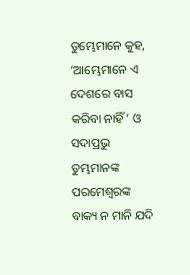ତୁମ୍ଭେମାନେ କୁହ, ‘ଆମ୍ଭେମାନେ ଏ ଦେଶରେ ବାସ କରିବା ନାହିଁ’ ଓ ସଦାପ୍ରଭୁ ତୁମ୍ଭମାନଙ୍କ ପରମେଶ୍ୱରଙ୍କ ବାକ୍ୟ ନ ମାନି ଯଦି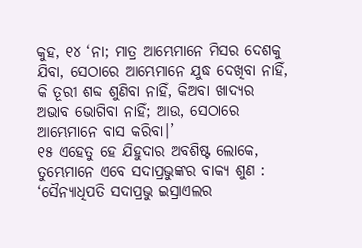କୁହ, ୧୪ ‘ନା; ମାତ୍ର ଆମ୍ଭେମାନେ ମିସର ଦେଶକୁ ଯିବା, ସେଠାରେ ଆମ୍ଭେମାନେ ଯୁଦ୍ଧ ଦେଖିବା ନାହିଁ, କି ତୂରୀ ଶବ୍ଦ ଶୁଣିବା ନାହିଁ, କିଅବା ଖାଦ୍ୟର ଅଭାବ ଭୋଗିବା ନାହିଁ; ଆଉ, ସେଠାରେ ଆମ୍ଭେମାନେ ବାସ କରିବା।’
୧୫ ଏହେତୁ ହେ ଯିହୁଦାର ଅବଶିଷ୍ଟ ଲୋକେ, ତୁମ୍ଭେମାନେ ଏବେ ସଦାପ୍ରଭୁଙ୍କର ବାକ୍ୟ ଶୁଣ : ‘ସୈନ୍ୟାଧିପତି ସଦାପ୍ରଭୁ ଇସ୍ରାଏଲର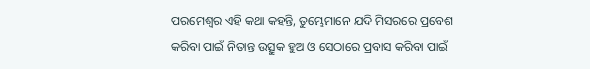ପରମେଶ୍ୱର ଏହି କଥା କହନ୍ତି, ତୁମ୍ଭେମାନେ ଯଦି ମିସରରେ ପ୍ରବେଶ କରିବା ପାଇଁ ନିତାନ୍ତ ଉତ୍ସୁକ ହୁଅ ଓ ସେଠାରେ ପ୍ରବାସ କରିବା ପାଇଁ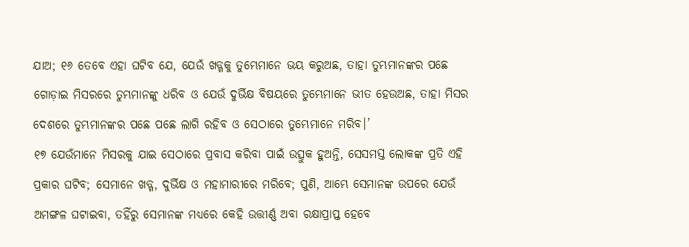ଯାଅ; ୧୬ ତେବେ ଏହା ଘଟିବ ଯେ, ଯେଉଁ ଖଡ୍ଗକୁ ତୁମ୍ଭେମାନେ ଭୟ କରୁଅଛ, ତାହା ତୁମ୍ଭମାନଙ୍କର ପଛେ ଗୋଡ଼ାଇ ମିସରରେ ତୁମ୍ଭମାନଙ୍କୁ ଧରିବ ଓ ଯେଉଁ ଦୁର୍ଭିକ୍ଷ ବିଷୟରେ ତୁମ୍ଭେମାନେ ଭୀତ ହେଉଅଛ, ତାହା ମିସର ଦେଶରେ ତୁମ୍ଭମାନଙ୍କର ପଛେ ପଛେ ଲାଗି ରହିବ ଓ ସେଠାରେ ତୁମ୍ଭେମାନେ ମରିବ।’
୧୭ ଯେଉଁମାନେ ମିସରକୁ ଯାଇ ସେଠାରେ ପ୍ରବାସ କରିବା ପାଇଁ ଉତ୍ସୁକ ହୁଅନ୍ତି, ସେସମସ୍ତ ଲୋକଙ୍କ ପ୍ରତି ଏହି ପ୍ରକାର ଘଟିବ; ସେମାନେ ଖଡ୍ଗ, ଦୁର୍ଭିକ୍ଷ ଓ ମହାମାରୀରେ ମରିବେ; ପୁଣି, ଆମ୍ଭେ ସେମାନଙ୍କ ଉପରେ ଯେଉଁ ଅମଙ୍ଗଳ ଘଟାଇବା, ତହିଁରୁ ସେମାନଙ୍କ ମଧ୍ୟରେ କେହି ଉତ୍ତୀର୍ଣ୍ଣ ଅବା ରକ୍ଷାପ୍ରାପ୍ତ ହେବେ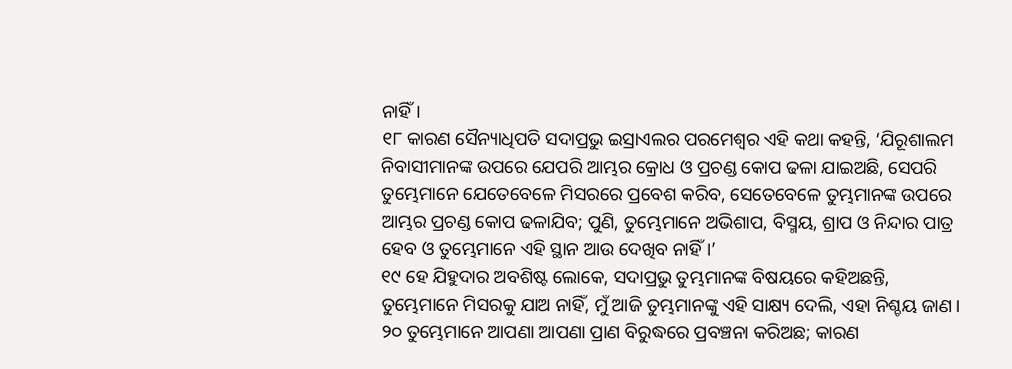ନାହିଁ।
୧୮ କାରଣ ସୈନ୍ୟାଧିପତି ସଦାପ୍ରଭୁ ଇସ୍ରାଏଲର ପରମେଶ୍ୱର ଏହି କଥା କହନ୍ତି, ‘ଯିରୂଶାଲମ ନିବାସୀମାନଙ୍କ ଉପରେ ଯେପରି ଆମ୍ଭର କ୍ରୋଧ ଓ ପ୍ରଚଣ୍ଡ କୋପ ଢଳା ଯାଇଅଛି, ସେପରି ତୁମ୍ଭେମାନେ ଯେତେବେଳେ ମିସରରେ ପ୍ରବେଶ କରିବ, ସେତେବେଳେ ତୁମ୍ଭମାନଙ୍କ ଉପରେ ଆମ୍ଭର ପ୍ରଚଣ୍ଡ କୋପ ଢଳାଯିବ; ପୁଣି, ତୁମ୍ଭେମାନେ ଅଭିଶାପ, ବିସ୍ମୟ, ଶ୍ରାପ ଓ ନିନ୍ଦାର ପାତ୍ର ହେବ ଓ ତୁମ୍ଭେମାନେ ଏହି ସ୍ଥାନ ଆଉ ଦେଖିବ ନାହିଁ।’
୧୯ ହେ ଯିହୁଦାର ଅବଶିଷ୍ଟ ଲୋକେ, ସଦାପ୍ରଭୁ ତୁମ୍ଭମାନଙ୍କ ବିଷୟରେ କହିଅଛନ୍ତି, ତୁମ୍ଭେମାନେ ମିସରକୁ ଯାଅ ନାହିଁ, ମୁଁ ଆଜି ତୁମ୍ଭମାନଙ୍କୁ ଏହି ସାକ୍ଷ୍ୟ ଦେଲି, ଏହା ନିଶ୍ଚୟ ଜାଣ। ୨୦ ତୁମ୍ଭେମାନେ ଆପଣା ଆପଣା ପ୍ରାଣ ବିରୁଦ୍ଧରେ ପ୍ରବଞ୍ଚନା କରିଅଛ; କାରଣ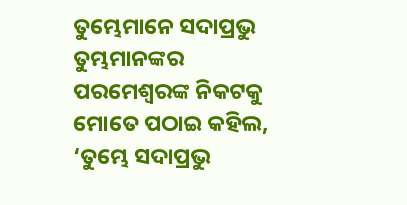ତୁମ୍ଭେମାନେ ସଦାପ୍ରଭୁ ତୁମ୍ଭମାନଙ୍କର ପରମେଶ୍ୱରଙ୍କ ନିକଟକୁ ମୋତେ ପଠାଇ କହିଲ, ‘ତୁମ୍ଭେ ସଦାପ୍ରଭୁ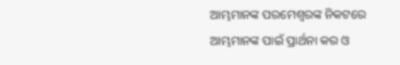ଆମ୍ଭମାନଙ୍କ ପରମେଶ୍ୱରଙ୍କ ନିକଟରେ ଆମ୍ଭମାନଙ୍କ ପାଇଁ ପ୍ରାର୍ଥନା କର ଓ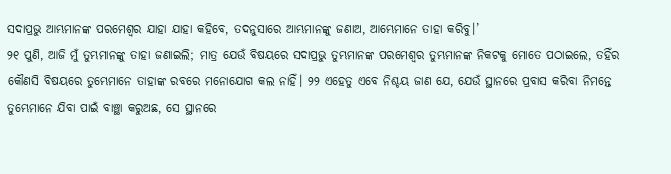ସଦାପ୍ରଭୁ ଆମ୍ଭମାନଙ୍କ ପରମେଶ୍ୱର ଯାହା ଯାହା କହିବେ, ତଦନୁସାରେ ଆମ୍ଭମାନଙ୍କୁ ଜଣାଅ, ଆମ୍ଭେମାନେ ତାହା କରିବୁ।’
୨୧ ପୁଣି, ଆଜି ମୁଁ ତୁମ୍ଭମାନଙ୍କୁ ତାହା ଜଣାଇଲି; ମାତ୍ର ଯେଉଁ ବିଷୟରେ ସଦାପ୍ରଭୁ ତୁମ୍ଭମାନଙ୍କ ପରମେଶ୍ୱର ତୁମ୍ଭମାନଙ୍କ ନିକଟକୁ ମୋତେ ପଠାଇଲେ, ତହିଁର କୌଣସି ବିଷୟରେ ତୁମ୍ଭେମାନେ ତାହାଙ୍କ ରବରେ ମନୋଯୋଗ କଲ ନାହିଁ। ୨୨ ଏହେତୁ ଏବେ ନିଶ୍ଚୟ ଜାଣ ଯେ, ଯେଉଁ ସ୍ଥାନରେ ପ୍ରବାସ କରିବା ନିମନ୍ତେ ତୁମ୍ଭେମାନେ ଯିବା ପାଇଁ ବାଞ୍ଛା କରୁଅଛ, ସେ ସ୍ଥାନରେ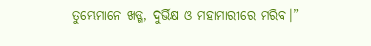ତୁମ୍ଭେମାନେ ଖଡ୍ଗ, ଦୁର୍ଭିକ୍ଷ ଓ ମହାମାରୀରେ ମରିବ।”